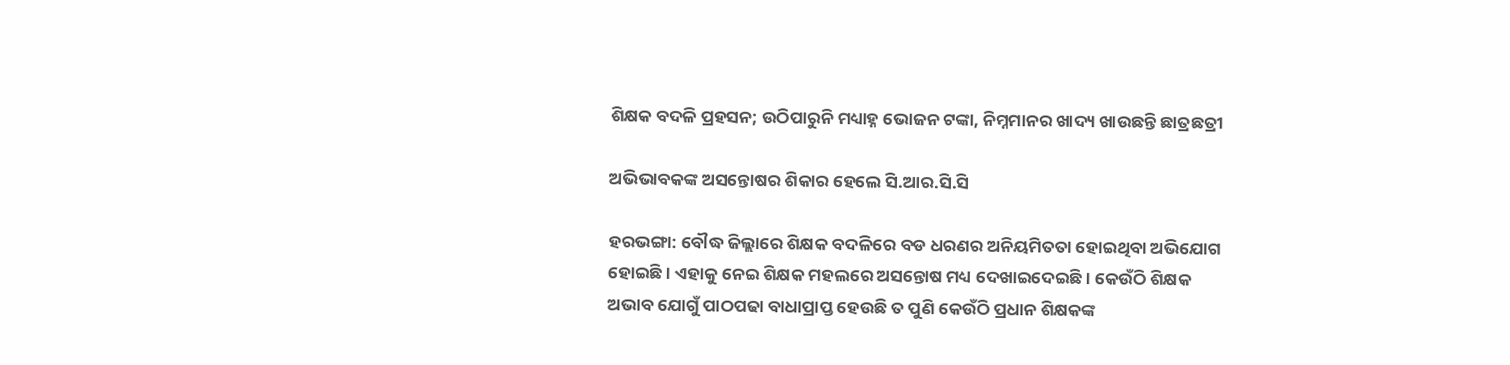ଶିକ୍ଷକ ବଦଳି ପ୍ରହସନ; ଉଠିପାରୁନି ମଧ୍ୟାହ୍ନ ଭୋଜନ ଟଙ୍କା, ନିମ୍ନମାନର ଖାଦ୍ୟ ଖାଉଛନ୍ତି ଛାତ୍ରଛତ୍ରୀ

ଅଭିଭାବକଙ୍କ ଅସନ୍ତୋଷର ଶିକାର ହେଲେ ସି.ଆର.ସି.ସି

ହରଭଙ୍ଗା: ବୌଦ୍ଧ ଜିଲ୍ଲାରେ ଶିକ୍ଷକ ବଦଳିରେ ବଡ ଧରଣର ଅନିୟମିତତା ହୋଇଥିବା ଅଭିଯୋଗ ହୋଇଛି । ଏହାକୁ ନେଇ ଶିକ୍ଷକ ମହଲରେ ଅସନ୍ତୋଷ ମଧ୍ୟ ଦେଖାଇଦେଇଛି । କେଉଁଠି ଶିକ୍ଷକ ଅଭାବ ଯୋଗୁଁ ପାଠପଢା ବାଧାପ୍ରାପ୍ତ ହେଉଛି ତ ପୁଣି କେଉଁଠି ପ୍ରଧାନ ଶିକ୍ଷକଙ୍କ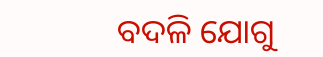ବଦଳି ଯୋଗୁ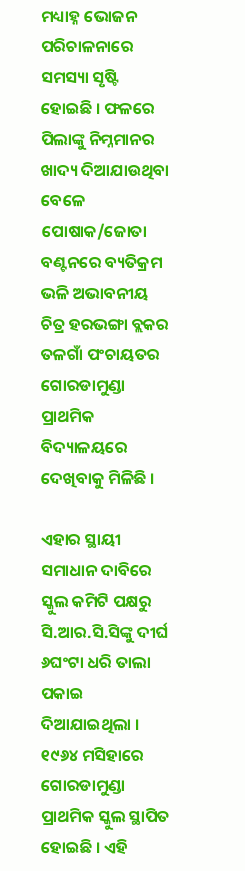ମଧ୍ୟାହ୍ନ ଭୋଜନ ପରିଚାଳନାରେ ସମସ୍ୟା ସୃଷ୍ଟି ହୋଇଛି । ଫଳରେ ପିଲାଙ୍କୁ ନିମ୍ନମାନର ଖାଦ୍ୟ ଦିଆଯାଉଥିବା ବେଳେ ପୋଷାକ/ଜୋତା ବଣ୍ଟନରେ ବ୍ୟତିକ୍ରମ ଭଳି ଅଭାବନୀୟ ଚିତ୍ର ହରଭଙ୍ଗା ବ୍ଲକର ତଳଗାଁ ପଂଚାୟତର ଗୋରଡାମୁଣ୍ଡା ପ୍ରାଥମିକ ବିଦ୍ୟାଳୟରେ ଦେଖିବାକୁ ମିଳିଛି ।

ଏହାର ସ୍ଥାୟୀ ସମାଧାନ ଦାବିରେ ସ୍କୁଲ କମିଟି ପକ୍ଷରୁ ସି.ଆର.ସି.ସିଙ୍କୁ ଦୀର୍ଘ ୬ଘଂଟା ଧରି ତାଲା ପକାଇ ଦିଆଯାଇଥିଲା ।  ୧୯୬୪ ମସିହାରେ ଗୋରଡାମୁଣ୍ଡା ପ୍ରାଥମିକ ସ୍କୁଲ ସ୍ଥାପିତ ହୋଇଛି । ଏହି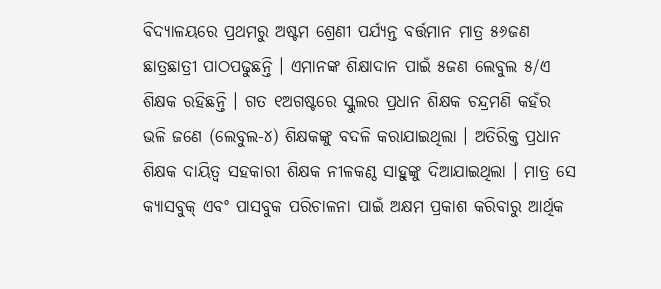ବିଦ୍ୟାଳୟରେ ପ୍ରଥମରୁ ଅଷ୍ଟମ ଶ୍ରେଣୀ ପର୍ଯ୍ୟନ୍ତ ବର୍ତ୍ତମାନ ମାତ୍ର ୫୬ଜଣ ଛାତ୍ରଛାତ୍ରୀ ପାଠପଢୁଛନ୍ତି । ଏମାନଙ୍କ ଶିକ୍ଷାଦାନ ପାଇଁ ୫ଜଣ ଲେବୁଲ ୫/ଏ ଶିକ୍ଷକ ରହିଛନ୍ତି । ଗତ ୧ଅଗଷ୍ଟରେ ସ୍କୁଲର ପ୍ରଧାନ ଶିକ୍ଷକ ଚନ୍ଦ୍ରମଣି କହଁର ଭଳି ଜଣେ (ଲେବୁଲ-୪) ଶିକ୍ଷକଙ୍କୁ ବଦଳି କରାଯାଇଥିଲା । ଅତିରିକ୍ତ ପ୍ରଧାନ ଶିକ୍ଷକ ଦାୟିତ୍ୱ ସହକାରୀ ଶିକ୍ଷକ ନୀଳକଣ୍ଠ ସାହୁଙ୍କୁ ଦିଆଯାଇଥିଲା । ମାତ୍ର ସେ କ୍ୟାସବୁକ୍‌ ଏବଂ ପାସବୁକ ପରିଚାଳନା ପାଇଁ ଅକ୍ଷମ ପ୍ରକାଶ କରିବାରୁ ଆର୍ଥିକ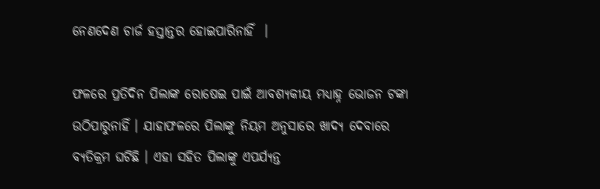ନେଣଦେଣ ଚାର୍ଜ ହସ୍ତାନ୍ତର ହୋଇପାରିନାହିଁ  ।

ଫଳରେ ପ୍ରତିଦିନ ପିଲାଙ୍କ ରୋଷେଇ ପାଇଁ ଆବଶ୍ୟକୀୟ ମଧ୍ୟାହ୍ନ ଭୋଜନ ଟଙ୍କା ଉଠିପାରୁନାହିଁ । ଯାହାଫଳରେ ପିଲାଙ୍କୁ ନିୟମ ଅନୁସାରେ ଖାଦ୍ୟ ଦେବାରେ ବ୍ୟତିକ୍ରମ ଘଟିଛି । ଏହା ସହିତ ପିଲାଙ୍କୁ ଏପର୍ଯ୍ୟନ୍ତ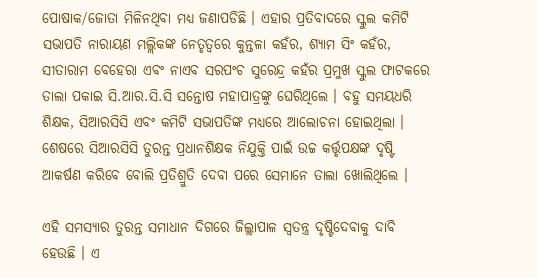ପୋଷାକ/ଜୋତା ମିଳିନଥିବା ମଧ୍ୟ ଜଣାପଡିଛି । ଏହାର ପ୍ରତିବାଦରେ ସ୍କୁଲ କମିଟି ସଭାପତି ନାରାୟଣ ମଲ୍ଲିକଙ୍କ ନେତୃତ୍ୱରେ କୁନ୍ତଳା କହଁର, ଶ୍ୟାମ ସିଂ କହଁର, ସୀତାରାମ ବେହେରା ଏବଂ ନାଏବ ସରପଂଚ ସୁରେନ୍ଦ୍ର କହଁର ପ୍ରମୁଖ ସ୍କୁଲ ଫାଟକରେ ତାଲା ପକାଇ ସି.ଆର.ସି.ସି ସନ୍ତୋଷ ମହାପାତ୍ରଙ୍କୁ ଘେରିଥିଲେ । ବହୁ ସମୟଧରି ଶିକ୍ଷକ, ସିଆରସିସି ଏବଂ କମିଟି ସଭାପତିଙ୍କ ମଧ୍ୟରେ ଆଲୋଚନା ହୋଇଥିଲା । ଶେଷରେ ସିଆରସିସି ତୁରନ୍ତ ପ୍ରଧାନଶିକ୍ଷକ ନିଯୁକ୍ତି ପାଇଁ ଉଚ୍ଚ କର୍ତ୍ତୃପକ୍ଷଙ୍କ ଦୃଷ୍ଟି ଆକର୍ଷଣ କରିବେ ବୋଲି ପ୍ରତିଶ୍ରୁତି ଦେବା ପରେ ସେମାନେ ତାଲା ଖୋଲିଥିଲେ ।

ଏହି ସମସ୍ୟାର ତୁରନ୍ତ ସମାଧାନ ଦିଗରେ ଜିଲ୍ଲାପାଳ ସ୍ୱତନ୍ତ୍ର ଦୃଷ୍ଟିଦେବାକୁ ଦାବି ହେଉଛି । ଏ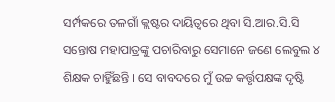ସର୍ମ୍ପକରେ ତଳଗାଁ କ୍ଲଷ୍ଟର ଦାୟିତ୍ୱରେ ଥିବା ସି.ଆର.ସି.ସି ସନ୍ତୋଷ ମହାପାତ୍ରଙ୍କୁ ପଚାରିବାରୁ ସେମାନେ ଜଣେ ଲେବୁଲ ୪ ଶିକ୍ଷକ ଚାହିୁଁଛନ୍ତି । ସେ ବାବଦରେ ମୁଁ ଉଚ୍ଚ କର୍ତ୍ତୃପକ୍ଷଙ୍କ ଦୃଷ୍ଟି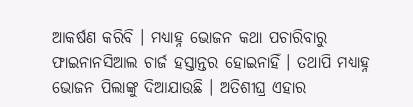ଆକର୍ଷଣ କରିବି । ମଧ୍ୟାହ୍ନ ଭୋଜନ କଥା ପଚାରିବାରୁ ଫାଇନାନସିଆଲ ଚାର୍ଜ ହସ୍ତାନ୍ତର ହୋଇନାହିଁ । ତଥାପି ମଧ୍ୟାହ୍ନ ଭୋଜନ ପିଲାଙ୍କୁ ଦିଆଯାଉଛି । ଅତିଶୀଘ୍ର ଏହାର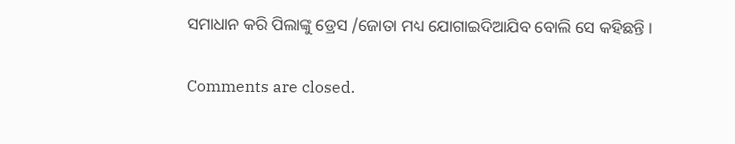ସମାଧାନ କରି ପିଲାଙ୍କୁ ଡ୍ରେସ /ଜୋତା ମଧ୍ୟ ଯୋଗାଇଦିଆଯିବ ବୋଲି ସେ କହିଛନ୍ତି ।

Comments are closed.